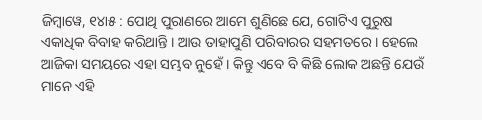ଜିମ୍ବାୱେ, ୧୪ା୫ : ପୋଥି ପୁରାଣରେ ଆମେ ଶୁଣିଛେ ଯେ, ଗୋଟିଏ ପୁରୁଷ ଏକାଧିକ ବିବାହ କରିଥାନ୍ତି । ଆଉ ତାହାପୁଣି ପରିବାରର ସହମତରେ । ହେଲେ ଆଜିକା ସମୟରେ ଏହା ସମ୍ଭବ ନୁହେଁ । କିନ୍ତୁ ଏବେ ବି କିଛି ଲୋକ ଅଛନ୍ତି ଯେଉଁ ମାନେ ଏହି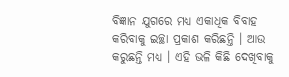ବିଜ୍ଞାନ ଯୁଗରେ ମଧ୍ୟ ଏକାଧିକ ବିବାହ କରିବାକୁ ଇଚ୍ଛା ପ୍ରକାଶ କରିଛନ୍ତି । ଆଉ କରୁଛନ୍ତି ମଧ୍ୟ । ଏହି ଭଳି କିଛି ଦେଖିବାକୁ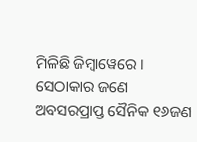ମିଳିଛି ଜିମ୍ବାୱେରେ । ସେଠାକାର ଜଣେ ଅବସରପ୍ରାପ୍ତ ସୈନିକ ୧୬ଜଣ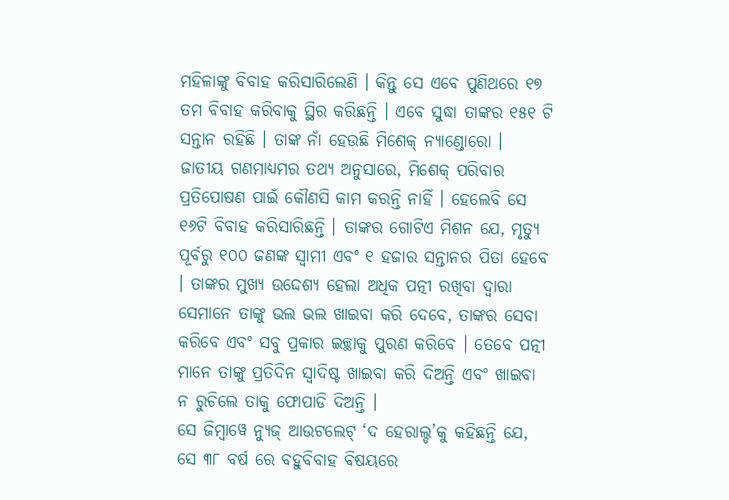ମହିଳାଙ୍କୁ ବିବାହ କରିସାରିଲେଣି । କିନ୍ତୁ ସେ ଏବେ ପୁଣିଥରେ ୧୭ ତମ ବିବାହ କରିବାକୁ ସ୍ଥିର କରିଛନ୍ତି । ଏବେ ସୁଦ୍ଧା ତାଙ୍କର ୧୫୧ ଟି ସନ୍ତାନ ରହିଛି । ତାଙ୍କ ନାଁ ହେଉଛି ମିଶେକ୍ ନ୍ୟାଣ୍ଡୋରୋ ।
ଜାତୀୟ ଗଣମାଧ୍ୟମର ତଥ୍ୟ ଅନୁସାରେ, ମିଶେକ୍ ପରିବାର ପ୍ରତିପୋଷଣ ପାଇଁ କୌଣସି କାମ କରନ୍ତି ନାହିଁ । ହେଲେବି ସେ ୧୬ଟି ବିବାହ କରିସାରିଛନ୍ତି । ତାଙ୍କର ଗୋଟିଏ ମିଶନ ଯେ, ମୃତ୍ୟୁ ପୂର୍ବରୁ ୧୦୦ ଜଣଙ୍କ ସ୍ୱାମୀ ଏବଂ ୧ ହଜାର ସନ୍ତାନର ପିତା ହେବେ । ତାଙ୍କର ମୁଖ୍ୟ ଉଦ୍ଦେଶ୍ୟ ହେଲା ଅଧିକ ପତ୍ନୀ ରଖିବା ଦ୍ୱାରା ସେମାନେ ତାଙ୍କୁ ଭଲ ଭଲ ଖାଇବା କରି ଦେବେ, ତାଙ୍କର ସେବା କରିବେ ଏବଂ ସବୁ ପ୍ରକାର ଇଚ୍ଛାକୁ ପୁରଣ କରିବେ । ତେବେ ପତ୍ନୀ ମାନେ ତାଙ୍କୁ ପ୍ରତିଦିନ ସ୍ୱାଦିଷ୍ଟ ଖାଇବା କରି ଦିଅନ୍ତି ଏବଂ ଖାଇବା ନ ରୁଚିଲେ ତାକୁ ଫୋପାଡି ଦିଅନ୍ତି ।
ସେ ଜିମ୍ବାୱେ ନ୍ୟୁଜ୍ ଆଉଟଲେଟ୍ ‘ଦ ହେରାଲ୍ଡ’କୁ କହିଛନ୍ତି ଯେ, ସେ ୩୮ ବର୍ଷ ରେ ବହୁବିବାହ ବିଷୟରେ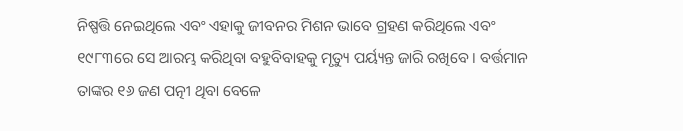ନିଷ୍ପତ୍ତି ନେଇଥିଲେ ଏବଂ ଏହାକୁ ଜୀବନର ମିଶନ ଭାବେ ଗ୍ରହଣ କରିଥିଲେ ଏବଂ ୧୯୮୩ରେ ସେ ଆରମ୍ଭ କରିଥିବା ବହୁବିବାହକୁ ମୃତ୍ୟୁ ପର୍ୟ୍ୟନ୍ତ ଜାରି ରଖିବେ । ବର୍ତ୍ତମାନ ତାଙ୍କର ୧୬ ଜଣ ପତ୍ନୀ ଥିବା ବେଳେ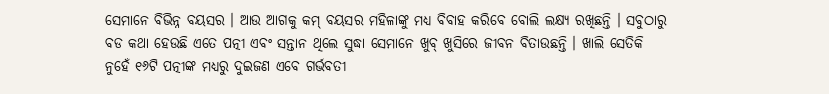ସେମାନେ ବିଭିନ୍ନ ବୟସର । ଆଉ ଆଗକୁ କମ୍ ବୟସର ମହିଳାଙ୍କୁ ମଧ୍ୟ ବିବାହ କରିବେ ବୋଲି ଲକ୍ଷ୍ୟ ରଖିଛନ୍ତି । ସବୁଠାରୁ ବଡ କଥା ହେଉଛି ଏତେ ପତ୍ନୀ ଏବଂ ସନ୍ତାନ ଥିଲେ ସୁଦ୍ଧା ସେମାନେ ଖୁବ୍ ଖୁସିରେ ଜୀବନ ବିତାଉଛନ୍ତି । ଖାଲି ସେତିକି ନୁହେଁ ୧୬ଟି ପତ୍ନୀଙ୍କ ମଧ୍ୟରୁ ଦୁଇଜଣ ଏବେ ଗର୍ଭବତୀ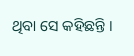ଥିବା ସେ କହିଛନ୍ତି ।